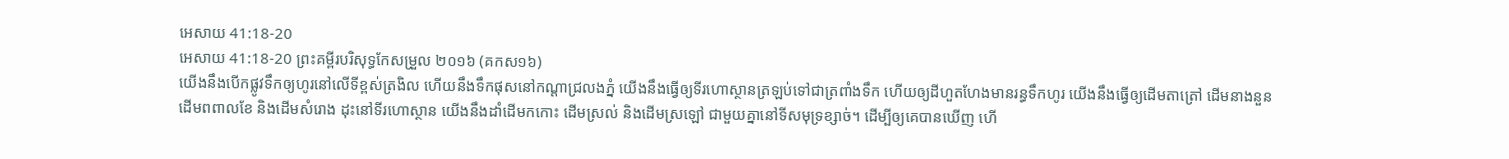អេសាយ 41:18-20
អេសាយ 41:18-20 ព្រះគម្ពីរបរិសុទ្ធកែសម្រួល ២០១៦ (គកស១៦)
យើងនឹងបើកផ្លូវទឹកឲ្យហូរនៅលើទីខ្ពស់ត្រងិល ហើយនឹងទឹកផុសនៅកណ្ដាជ្រលងភ្នំ យើងនឹងធ្វើឲ្យទីរហោស្ថានត្រឡប់ទៅជាត្រពាំងទឹក ហើយឲ្យដីហួតហែងមានរន្ធទឹកហូរ យើងនឹងធ្វើឲ្យដើមតាត្រៅ ដើមនាងនួន ដើមពពាលខែ និងដើមសំរោង ដុះនៅទីរហោស្ថាន យើងនឹងដាំដើមកកោះ ដើមស្រល់ និងដើមស្រឡៅ ជាមួយគ្នានៅទីសមុទ្រខ្សាច់។ ដើម្បីឲ្យគេបានឃើញ ហើ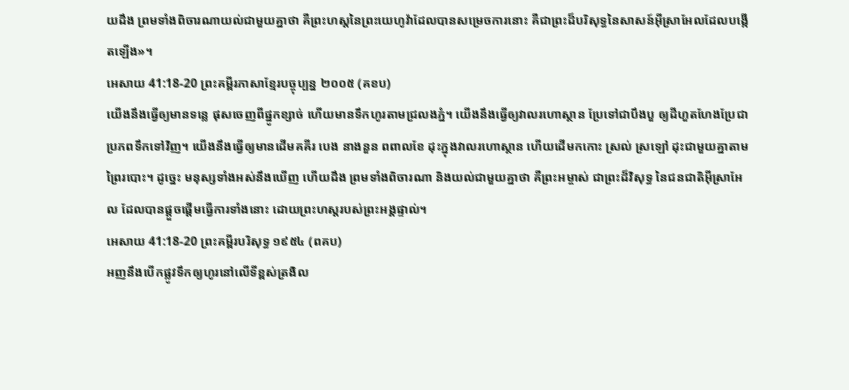យដឹង ព្រមទាំងពិចារណាយល់ជាមួយគ្នាថា គឺព្រះហស្តនៃព្រះយេហូវ៉ាដែលបានសម្រេចការនោះ គឺជាព្រះដ៏បរិសុទ្ធនៃសាសន៍អ៊ីស្រាអែលដែលបង្កើតឡើង»។
អេសាយ 41:18-20 ព្រះគម្ពីរភាសាខ្មែរបច្ចុប្បន្ន ២០០៥ (គខប)
យើងនឹងធ្វើឲ្យមានទន្លេ ផុសចេញពីផ្នូកខ្សាច់ ហើយមានទឹកហូរតាមជ្រលងភ្នំ។ យើងនឹងធ្វើឲ្យវាលរហោស្ថាន ប្រែទៅជាបឹងបួ ឲ្យដីហួតហែងប្រែជាប្រភពទឹកទៅវិញ។ យើងនឹងធ្វើឲ្យមានដើមគគីរ បេង នាងនួន ពពាលខែ ដុះក្នុងវាលរហោស្ថាន ហើយដើមកកោះ ស្រល់ ស្រឡៅ ដុះជាមួយគ្នាតាមព្រៃរបោះ។ ដូច្នេះ មនុស្សទាំងអស់នឹងឃើញ ហើយដឹង ព្រមទាំងពិចារណា និងយល់ជាមួយគ្នាថា គឺព្រះអម្ចាស់ ជាព្រះដ៏វិសុទ្ធ នៃជនជាតិអ៊ីស្រាអែល ដែលបានផ្ដួចផ្ដើមធ្វើការទាំងនោះ ដោយព្រះហស្ដរបស់ព្រះអង្គផ្ទាល់។
អេសាយ 41:18-20 ព្រះគម្ពីរបរិសុទ្ធ ១៩៥៤ (ពគប)
អញនឹងបើកផ្លូវទឹកឲ្យហូរនៅលើទីខ្ពស់ត្រងិល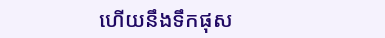ហើយនឹងទឹកផុស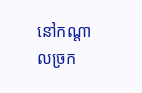នៅកណ្តាលច្រក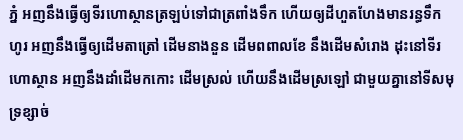ភ្នំ អញនឹងធ្វើឲ្យទីរហោស្ថានត្រឡប់ទៅជាត្រពាំងទឹក ហើយឲ្យដីហួតហែងមានរន្ធទឹកហូរ អញនឹងធ្វើឲ្យដើមតាត្រៅ ដើមនាងនួន ដើមពពាលខែ នឹងដើមសំរោង ដុះនៅទីរហោស្ថាន អញនឹងដាំដើមកកោះ ដើមស្រល់ ហើយនឹងដើមស្រឡៅ ជាមួយគ្នានៅទីសមុទ្រខ្សាច់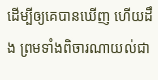ដើម្បីឲ្យគេបានឃើញ ហើយដឹង ព្រមទាំងពិចារណាយល់ជា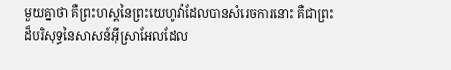មួយគ្នាថា គឺព្រះហស្តនៃព្រះយេហូវ៉ាដែលបានសំរេចការនោះ គឺជាព្រះដ៏បរិសុទ្ធនៃសាសន៍អ៊ីស្រាអែលដែល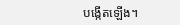បង្កើតឡើង។